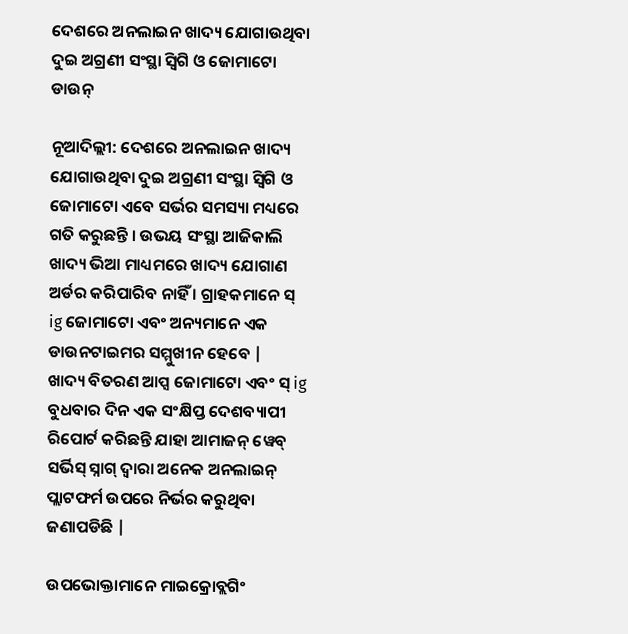ଦେଶରେ ଅନଲାଇନ ଖାଦ୍ୟ ଯୋଗାଉଥିବା ଦୁଇ ଅଗ୍ରଣୀ ସଂସ୍ଥା ସ୍ୱିଗି ଓ ଜୋମାଟୋ ଡାଉନ୍

ନୂଆଦିଲ୍ଲୀ: ଦେଶରେ ଅନଲାଇନ ଖାଦ୍ୟ ଯୋଗାଉଥିବା ଦୁଇ ଅଗ୍ରଣୀ ସଂସ୍ଥା ସ୍ୱିଗି ଓ ଜୋମାଟୋ ଏବେ ସର୍ଭର ସମସ୍ୟା ମଧ୍ୟରେ ଗତି କରୁଛନ୍ତି । ଉଭୟ ସଂସ୍ଥା ଆଜିକାଲି ଖାଦ୍ୟ ଭିଆ ମାଧ୍ୟମରେ ଖାଦ୍ୟ ଯୋଗାଣ ଅର୍ଡର କରିପାରିବ ନାହିଁ । ଗ୍ରାହକମାନେ ସ୍ ig ଜୋମାଟୋ ଏବଂ ଅନ୍ୟମାନେ ଏକ ଡାଉନଟାଇମର ସମ୍ମୁଖୀନ ହେବେ |
ଖାଦ୍ୟ ବିତରଣ ଆପ୍ସ ଜୋମାଟୋ ଏବଂ ସ୍ ig ବୁଧବାର ଦିନ ଏକ ସଂକ୍ଷିପ୍ତ ଦେଶବ୍ୟାପୀ ରିପୋର୍ଟ କରିଛନ୍ତି ଯାହା ଆମାଜନ୍ ୱେବ୍ ସର୍ଭିସ୍ ସ୍ନାଗ୍ ଦ୍ୱାରା ଅନେକ ଅନଲାଇନ୍ ପ୍ଲାଟଫର୍ମ ଉପରେ ନିର୍ଭର କରୁଥିବା ଜଣାପଡିଛି |

ଉପଭୋକ୍ତାମାନେ ମାଇକ୍ରୋବ୍ଲଗିଂ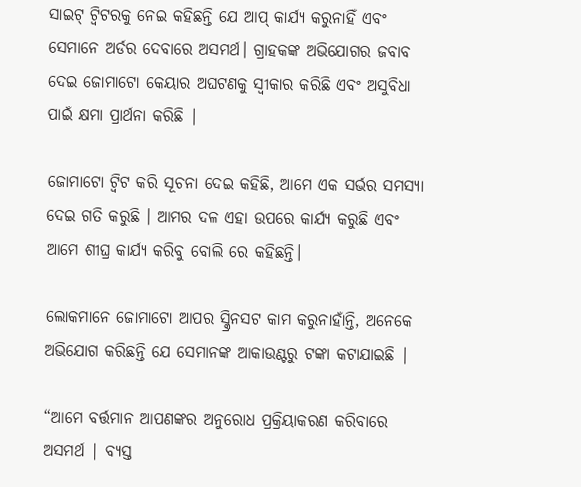ସାଇଟ୍ ଟ୍ୱିଟରକୁ ନେଇ କହିଛନ୍ତି ଯେ ଆପ୍ କାର୍ଯ୍ୟ କରୁନାହିଁ ଏବଂ ସେମାନେ ଅର୍ଡର ଦେବାରେ ଅସମର୍ଥ। ଗ୍ରାହକଙ୍କ ଅଭିଯୋଗର ଜବାବ ଦେଇ ଜୋମାଟୋ କେୟାର ଅଘଟଣକୁ ସ୍ୱୀକାର କରିଛି ଏବଂ ଅସୁବିଧା ପାଇଁ କ୍ଷମା ପ୍ରାର୍ଥନା କରିଛି |

ଜୋମାଟୋ ଟ୍ୱିଟ କରି ସୂଚନା ଦେଇ କହିଛି, ଆମେ ଏକ ସର୍ଭର ସମସ୍ୟା ଦେଇ ଗତି କରୁଛି । ଆମର ଦଳ ଏହା ଉପରେ କାର୍ଯ୍ୟ କରୁଛି ଏବଂ ଆମେ ଶୀଘ୍ର କାର୍ଯ୍ୟ କରିବୁ ବୋଲି ରେ କହିଛନ୍ତି।

ଲୋକମାନେ ଜୋମାଟୋ ଆପର ସ୍କ୍ରିନସଟ କାମ କରୁନାହାଁନ୍ତି, ଅନେକେ ଅଭିଯୋଗ କରିଛନ୍ତି ଯେ ସେମାନଙ୍କ ଆକାଉଣ୍ଟରୁ ଟଙ୍କା କଟାଯାଇଛି |

“ଆମେ ବର୍ତ୍ତମାନ ଆପଣଙ୍କର ଅନୁରୋଧ ପ୍ରକ୍ରିୟାକରଣ କରିବାରେ ଅସମର୍ଥ | ବ୍ୟସ୍ତ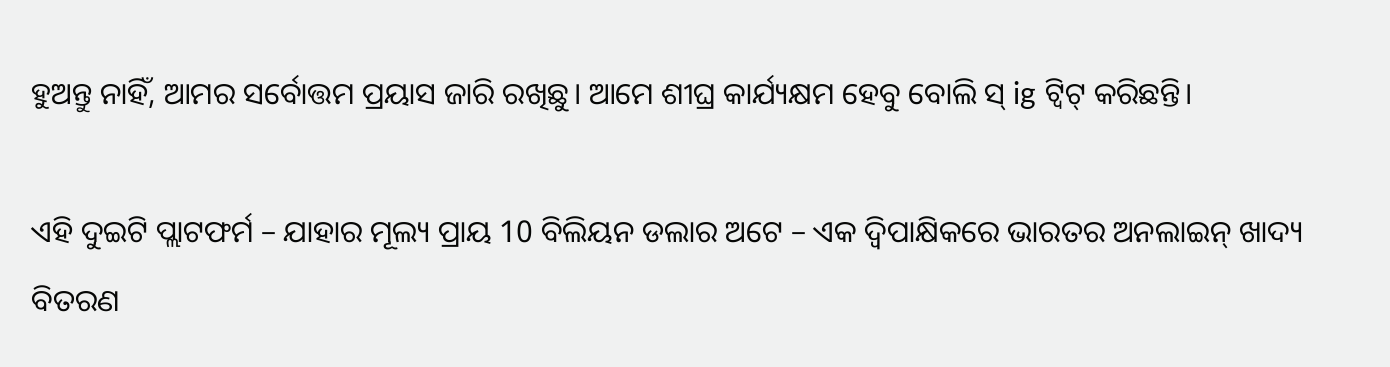ହୁଅନ୍ତୁ ନାହିଁ, ଆମର ସର୍ବୋତ୍ତମ ପ୍ରୟାସ ଜାରି ରଖିଛୁ। ଆମେ ଶୀଘ୍ର କାର୍ଯ୍ୟକ୍ଷମ ହେବୁ ବୋଲି ସ୍ ig ଟ୍ୱିଟ୍ କରିଛନ୍ତି।

ଏହି ଦୁଇଟି ପ୍ଲାଟଫର୍ମ – ଯାହାର ମୂଲ୍ୟ ପ୍ରାୟ 10 ବିଲିୟନ ଡଲାର ଅଟେ – ଏକ ଦ୍ୱିପାକ୍ଷିକରେ ଭାରତର ଅନଲାଇନ୍ ଖାଦ୍ୟ ବିତରଣ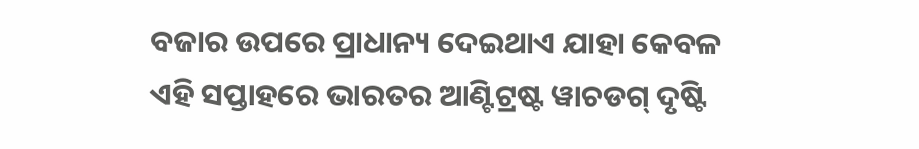ବଜାର ଉପରେ ପ୍ରାଧାନ୍ୟ ଦେଇଥାଏ ଯାହା କେବଳ ଏହି ସପ୍ତାହରେ ଭାରତର ଆଣ୍ଟିଟ୍ରଷ୍ଟ ୱାଚଡଗ୍ ଦୃଷ୍ଟି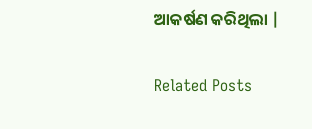ଆକର୍ଷଣ କରିଥିଲା |

Related Posts